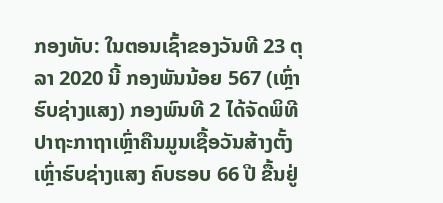ກອງທັບ: ໃນຕອນເຊົ້າຂອງວັນທີ 23 ຕຸລາ 2020 ນີ້ ກອງພັນນ້ອຍ 567 (ເຫຼົ່າຮົບຊ່າງແສງ) ກອງພົນທີ 2 ໄດ້ຈັດພິທີ ປາຖະກາຖາເຫຼົ່າຄືນມູນເຊື້ອວັນສ້າງຕັ້ງເຫຼົ່າຮົບຊ່າງແສງ ຄົບຮອບ 66 ປີ ຂື້ນຢູ່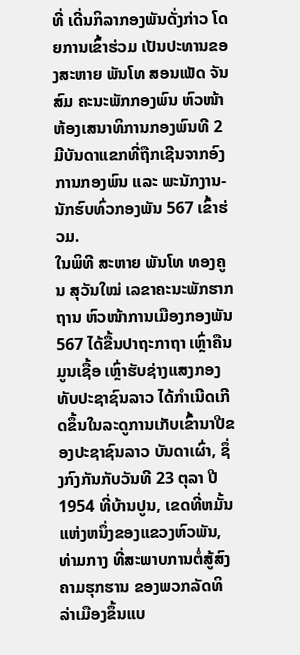ທີ່ ເດີ່ນກິລາກອງພັນດັ່ງກ່າວ ໂດຍການເຂົ້າຮ່ວມ ເປັນປະທານຂອງສະຫາຍ ພັນໂທ ສອນເພັດ ຈັນສົມ ຄະນະພັກກອງພົນ ຫົວໜ້າຫ້ອງເສນາທິການກອງພົນທີ 2 ມີບັນດາແຂກທີ່ຖືກເຊີນຈາກອົງການກອງພົນ ແລະ ພະນັກງານ-ນັກຮົບທົ່ວກອງພັນ 567 ເຂົ້າຮ່ວມ.
ໃນພິທີ ສະຫາຍ ພັນໂທ ທອງຄູນ ສຸວັນໃໝ່ ເລຂາຄະນະພັກຮາກຖານ ຫົວໜ້າການເມືອງກອງພັນ 567 ໄດ້ຂື້ນປາຖະກາຖາ ເຫຼົ່າຄືນມູນເຊື້ອ ເຫຼົ່າຮັບຊ່າງແສງກອງທັບປະຊາຊົນລາວ ໄດ້ກໍາເນີດເກີດຂຶ້ນໃນລະດູການເກັບເຂົ້ານາປີຂອງປະຊາຊົນລາວ ບັນດາເຜົ່າ, ຊຶ່ງກົງກັນກັບວັນທີ 23 ຕຸລາ ປີ 1954 ທີ່ບ້ານປູນ, ເຂດທີ່ຫມັ້ນແຫ່ງຫນຶ່ງຂອງແຂວງຫົວພັນ, ທ່າມກາງ ທີ່ສະພາບການຕໍ່ສູ້ສົງຄາມຮຸກຮານ ຂອງພວກລັດທິລ່າເມືອງຂຶ້ນແບ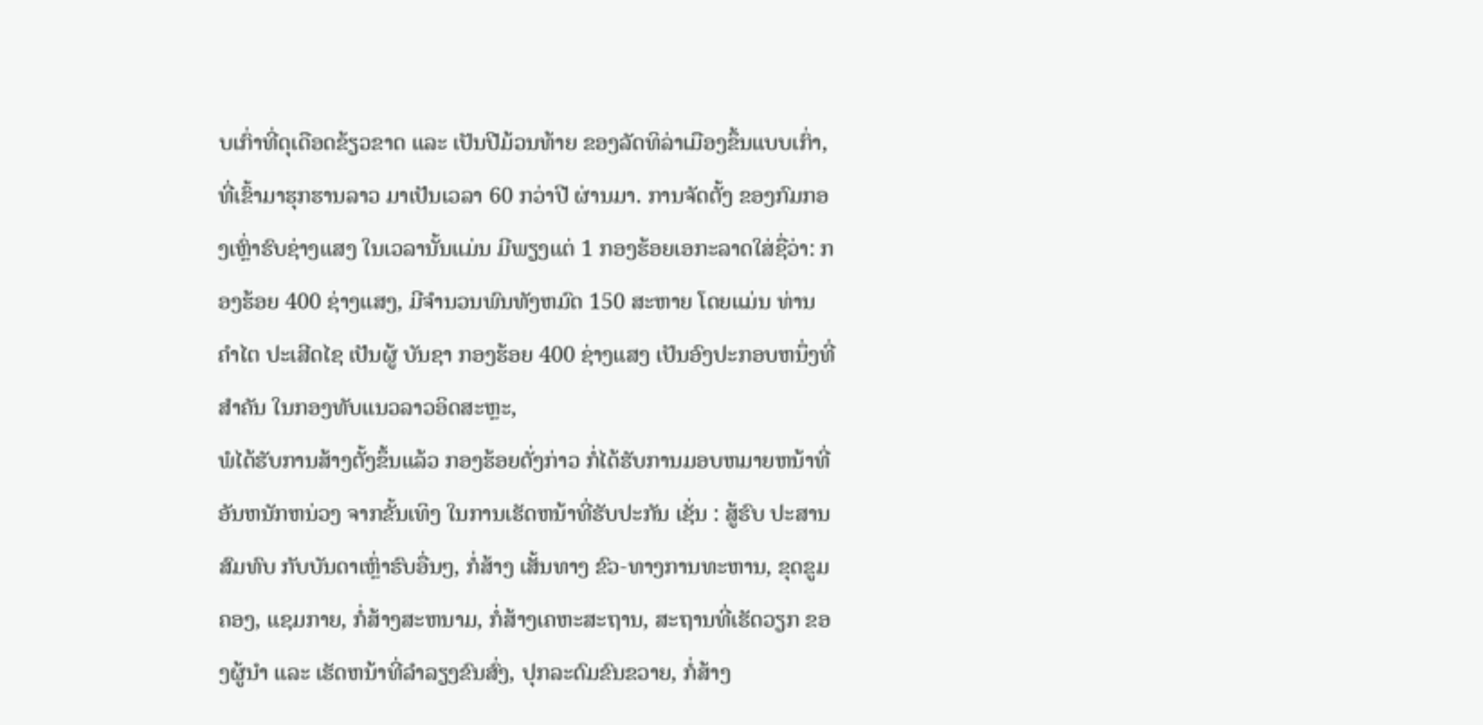ບເກົ່າທີ່ດຸເດືອດຂ້ຽວຂາດ ແລະ ເປັນປີມ້ວນທ້າຍ ຂອງລັດທິລ່າເມືອງຂຶ້ນແບບເກົ່າ, ທີ່ເຂົ້າມາຮຸກຮານລາວ ມາເປັນເວລາ 60 ກວ່າປີ ຜ່ານມາ. ການຈັດຕັ້ງ ຂອງກົມກອງເຫຼົ່າຮົບຊ່າງແສງ ໃນເວລານັ້ນແມ່ນ ມີພຽງແຕ່ 1 ກອງຮ້ອຍເອກະລາດໃສ່ຊື່ວ່າ: ກອງຮ້ອຍ 400 ຊ່າງແສງ, ມີຈໍານວນພົນທັງຫມົດ 150 ສະຫາຍ ໂດຍແມ່ນ ທ່ານ ຄໍາໄຕ ປະເສີດໄຊ ເປັນຜູ້ ບັນຊາ ກອງຮ້ອຍ 400 ຊ່າງແສງ ເປັນອົງປະກອບຫນຶ່ງທີ່ສໍາຄັນ ໃນກອງທັບແນວລາວອິດສະຫຼະ,
ພໍໄດ້ຮັບການສ້າງຕັ້ງຂຶ້ນແລ້ວ ກອງຮ້ອຍດັ່ງກ່າວ ກໍ່ໄດ້ຮັບການມອບຫມາຍຫນ້າທີ່ອັນຫນັກຫນ່ວງ ຈາກຂັ້ນເທິງ ໃນການເຮັດຫນ້າທີ່ຮັບປະກັນ ເຊັ່ນ : ສູ້ຮົບ ປະສານສົມທົບ ກັບບັນດາເຫຼົ່າຮົບອື່ນໆ, ກໍ່ສ້າງ ເສັ້ນທາງ ຂົວ-ທາງການທະຫານ, ຂຸດຂູມຄອງ, ແຊມກາຍ, ກໍ່ສ້າງສະຫນາມ, ກໍ່ສ້າງເຄຫະສະຖານ, ສະຖານທີ່ເຮັດວຽກ ຂອງຜູ້ນໍາ ແລະ ເຮັດຫນ້າທີ່ລໍາລຽງຂົນສົ່ງ, ປຸກລະດົມຂົນຂວາຍ, ກໍ່ສ້າງ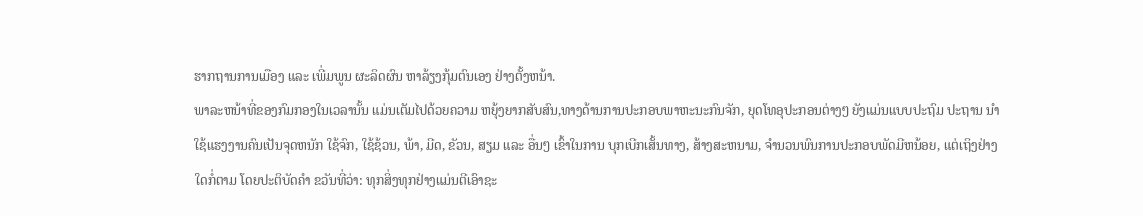ຮາກຖານການເມືອງ ແລະ ເພີ່ມພູນ ຜະລິດຜົນ ຫາລ້ຽງກຸ້ມຕົນເອງ ຢ່າງຕັ້ງຫນ້າ.
ພາລະຫນ້າທີ່ຂອງກົມກອງໃນເວລານັ້ນ ແມ່ນເຕັມໄປດ້ວຍຄວາມ ຫຍຸ້ງຍາກສັບສົນ,ທາງດ້ານການປະກອບພາຫະນະກົນຈັກ, ຍຸດໂທອຸປະກອນຕ່າງໆ ຍັງແມ່ນແບບປະຖົມ ປະຖານ ນໍາໃຊ້ແຮງງານຄົນເປັນຈຸດຫນັກ ໃຊ້ຈົກ, ໃຊ້ຊ້ວນ, ພ້າ, ມີດ, ຂັວນ, ສຽມ ແລະ ອື່ນໆ ເຂົ້າໃນການ ບຸກເບີກເສັ້ນທາງ, ສ້າງສະຫນາມ, ຈໍານວນພົນການປະກອບພັດມີຫນ້ອຍ, ແຕ່ເຖິງຢ່າງໃດກໍ່ຕາມ ໂດຍປະຕິບັດຄໍາ ຂວັນທີ່ວ່າ: ທຸກສິ່ງທຸກຢ່າງແມ່ນຕີເອົາຊະ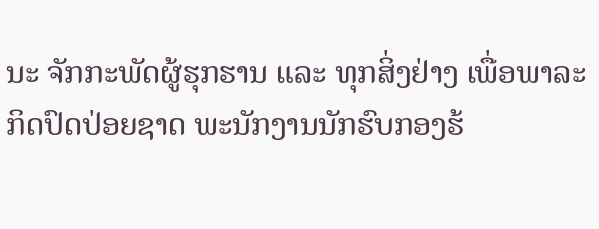ນະ ຈັກກະພັດຜູ້ຮຸກຮານ ແລະ ທຸກສິ່ງຢ່າງ ເພື່ອພາລະກິດປົດປ່ອຍຊາດ ພະນັກງານນັກຮົບກອງຮ້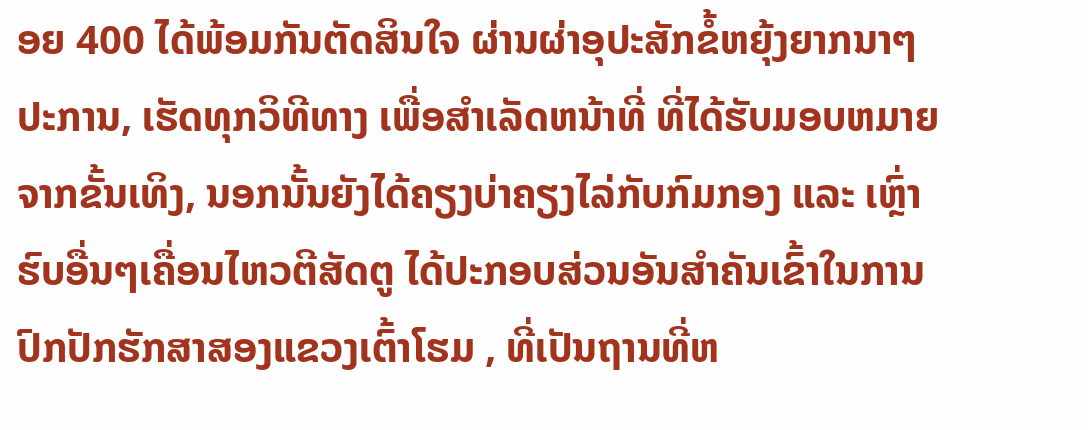ອຍ 400 ໄດ້ພ້ອມກັນຕັດສິນໃຈ ຜ່ານຜ່າອຸປະສັກຂໍ້ຫຍຸ້ງຍາກນາໆປະການ, ເຮັດທຸກວິທີທາງ ເພື່ອສໍາເລັດຫນ້າທີ່ ທີ່ໄດ້ຮັບມອບຫມາຍ ຈາກຂັ້ນເທິງ, ນອກນັ້ນຍັງໄດ້ຄຽງບ່າຄຽງໄລ່ກັບກົມກອງ ແລະ ເຫຼົ່າຮົບອື່ນໆເຄື່ອນໄຫວຕີສັດຕູ ໄດ້ປະກອບສ່ວນອັນສໍາຄັນເຂົ້າໃນການປົກປັກຮັກສາສອງແຂວງເຕົ້າໂຮມ , ທີ່ເປັນຖານທີ່ຫ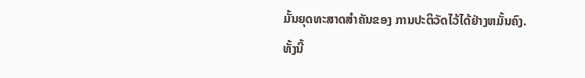ມັ້ນຍຸດທະສາດສໍາຄັນຂອງ ການປະຕິວັດໄວ້ໄດ້ຢ່າງຫມັ້ນຄົງ.
ທັ້ງນີ້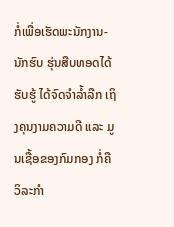ກໍ່ເພື່ອເຮັດພະນັກງານ-ນັກຮົບ ຮຸ່ນສືບທອດໄດ້ຮັບຮູ້ ໄດ້ຈົດຈຳລ້ຳລືກ ເຖິງຄຸນງາມຄວາມດີ ແລະ ມູນເຊື້ອຂອງກົມກອງ ກໍ່ຄືວິລະກຳ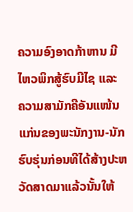ຄວາມອົງອາດກ້າຫານ ມີໄຫວພິກສູ້ຮົບມີໄຊ ແລະ ຄວາມສາມັກຄີອັນແໜ້ນແກ່ນຂອງພະນັກງານ-ນັກຮົບຮຸ່ນກ່ອນທີໄດ້ສ້າງປະຫວັດສາດມາແລ້ວນັ້ນໃຫ້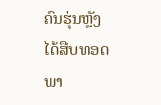ຄົນຮຸ່ນຫຼັງໄດ້ສືບທອດພາ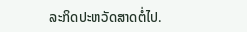ລະກິດປະຫວັດສາດຕໍ່ໄປ.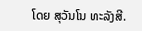ໂດຍ ສຸວັນໂນ ທະລັງສີ.